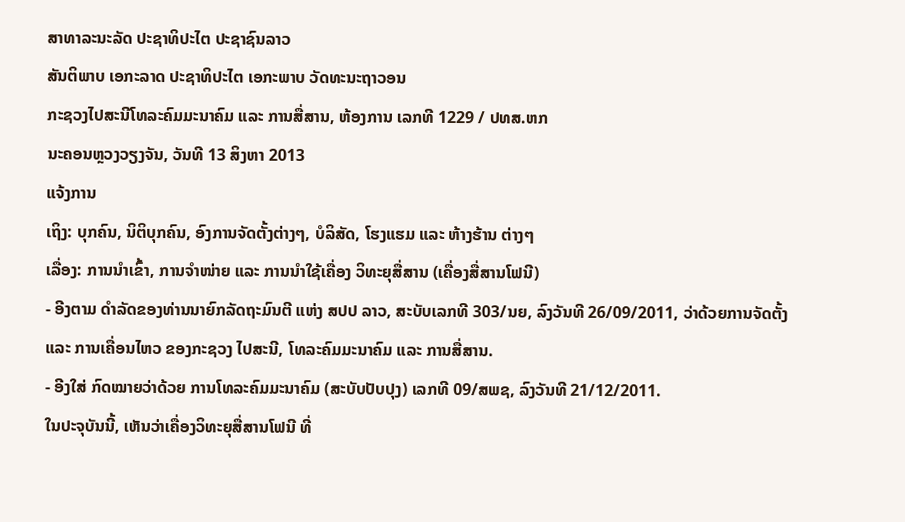ສາທາລະນະລັດ ປະຊາທິປະໄຕ ປະຊາຊົນລາວ
ສັນຕິພາບ ເອກະລາດ ປະຊາທິປະໄຕ ເອກະພາບ ວັດທະນະຖາວອນ
ກະຊວງໄປສະນີໂທລະຄົມມະນາຄົມ ແລະ ການສື່ສານ, ຫ້ອງການ ເລກທີ 1229 / ປທສ.ຫກ
ນະຄອນຫຼວງວຽງຈັນ, ວັນທີ 13 ສິງຫາ 2013
ແຈ້ງການ
ເຖິງ: ບຸກຄົນ, ນິຕິບຸກຄົນ, ອົງການຈັດຕັ້ງຕ່າງໆ, ບໍລິສັດ, ໂຮງແຮມ ແລະ ຫ້າງຮ້ານ ຕ່າງໆ
ເລື່ອງ: ການນຳເຂົ້າ, ການຈຳໜ່າຍ ແລະ ການນຳໃຊ້ເຄື່ອງ ວິທະຍຸສື່ສານ (ເຄື່ອງສື່ສານໂຟນີ)
- ອີງຕາມ ດຳລັດຂອງທ່ານນາຍົກລັດຖະມົນຕີ ແຫ່ງ ສປປ ລາວ, ສະບັບເລກທີ 303/ນຍ, ລົງວັນທີ 26/09/2011, ວ່າດ້ວຍການຈັດຕັ້ງ ແລະ ການເຄື່ອນໄຫວ ຂອງກະຊວງ ໄປສະນີ, ໂທລະຄົມມະນາຄົມ ແລະ ການສື່ສານ.
- ອີງໃສ່ ກົດໝາຍວ່າດ້ວຍ ການໂທລະຄົມມະນາຄົມ (ສະບັບປັບປຸງ) ເລກທີ 09/ສພຊ, ລົງວັນທີ 21/12/2011.
ໃນປະຈຸບັນນີ້, ເຫັນວ່າເຄື່ອງວິທະຍຸສື່ສານໂຟນີ ທີ່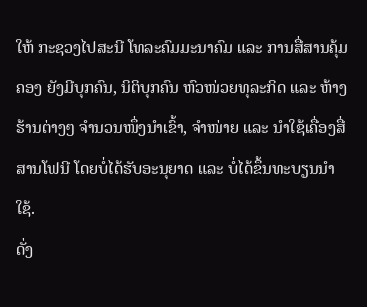ໃຫ້ ກະຊວງໄປສະນີ ໂທລະຄົມມະນາຄົມ ແລະ ການສື່ສານຄຸ້ມຄອງ ຍັງມີບຸກຄົນ, ນິຕິບຸກຄົນ ຫົວໜ່ວຍທຸລະກິດ ແລະ ຫ້າງຮ້ານຕ່າງໆ ຈຳນວນໜຶ່ງນຳເຂົ້າ, ຈຳໜ່າຍ ແລະ ນຳໃຊ້ເຄື່ອງສື່ສານໂຟນີ ໂດຍບໍ່ໄດ້ຮັບອະນຸຍາດ ແລະ ບໍ່ໄດ້ຂຶ້ນທະບຽນນຳໃຊ້.
ດັ່ງ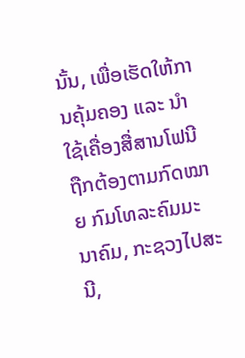ນັ້ນ, ເພື່ອເຮັດໃຫ້ການຄຸ້ມຄອງ ແລະ ນຳໃຊ້ເຄື່ອງສື່ສານໂຟນີ ຖືກຕ້ອງຕາມກົດໝາຍ ກົມໂທລະຄົມມະນາຄົມ, ກະຊວງໄປສະນີ,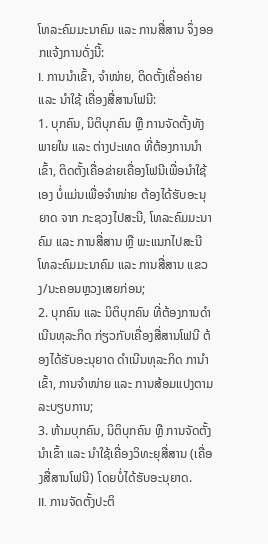ໂທລະຄົມມະນາຄົມ ແລະ ການສື່ສານ ຈຶ່ງອອກແຈ້ງການດັ່ງນີ້:
I. ການນຳເຂົ້າ, ຈຳໜ່າຍ, ຕິດຕັ້ງເຄື່ອຄ່າຍ ແລະ ນຳໃຊ້ ເຄື່ອງສື່ສານໂຟນີ:
1. ບຸກຄົນ, ນິຕິບຸກຄົນ ຫຼື ການຈັດຕັ້ງທັງພາຍໃນ ແລະ ຕ່າງປະເທດ ທີ່ຕ້ອງການນຳເຂົ້າ, ຕິດຕັ້ງເຄື່ອຂ່າຍເຄື່ອງໂຟນີເພື່ອນຳໃຊ້ເອງ ບໍ່ແມ່ນເພື່ອຈຳໜ່າຍ ຕ້ອງໄດ້ຮັບອະນຸຍາດ ຈາກ ກະຊວງໄປສະນີ, ໂທລະຄົມມະນາຄົມ ແລະ ການສື່ສານ ຫຼື ພະແນກໄປສະນີ ໂທລະຄົມມະນາຄົມ ແລະ ການສື່ສານ ແຂວງ/ນະຄອນຫຼວງເສຍກ່ອນ;
2. ບຸກຄົນ ແລະ ນິຕິບຸກຄົນ ທີ່ຕ້ອງການດຳເນີນທຸລະກິດ ກ່ຽວກັບເຄື່ອງສື່ສານໂຟນີ ຕ້ອງໄດ້ຮັບອະນຸຍາດ ດຳເນີນທຸລະກິດ ການຳເຂົ້າ, ການຈຳໜ່າຍ ແລະ ການສ້ອມແປງຕາມລະບຽບການ;
3. ຫ້າມບຸກຄົນ, ນິຕິບຸກຄົນ ຫຼື ການຈັດຕັ້ງ ນຳເຂົ້າ ແລະ ນຳໃຊ້ເຄື່ອງວິທະຍຸສື່ສານ (ເຄື່ອງສື່ສານໂຟນີ) ໂດຍບໍ່ໄດ້ຮັບອະນຸຍາດ.
II. ການຈັດຕັ້ງປະຕິ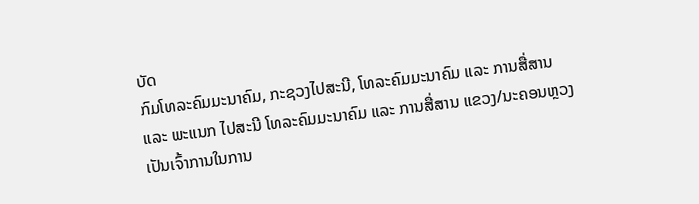ບັດ
ກົມໂທລະຄົມມະນາຄົມ, ກະຊວງໄປສະນີ, ໂທລະຄົມມະນາຄົມ ແລະ ການສື່ສານ ແລະ ພະແນກ ໄປສະນີ ໂທລະຄົມມະນາຄົມ ແລະ ການສື່ສານ ແຂວງ/ນະຄອນຫຼວງ ເປັນເຈົ້າການໃນການ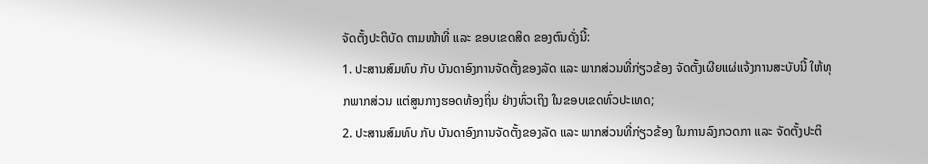ຈັດຕັ້ງປະຕິບັດ ຕາມໜ້າທີ່ ແລະ ຂອບເຂດສິດ ຂອງຕົນດັ່ງນີ້:
1. ປະສານສົມທົບ ກັບ ບັນດາອົງການຈັດຕັ້ງຂອງລັດ ແລະ ພາກສ່ວນທີ່ກ່ຽວຂ້ອງ ຈັດຕັ້ງເຜີຍແຜ່ແຈ້ງການສະບັບນີ້ ໃຫ້ທຸກພາກສ່ວນ ແຕ່ສູນກາງຮອດທ້ອງຖິ່ນ ຢ່າງທົ່ວເຖິງ ໃນຂອບເຂດທົ່ວປະເທດ;
2. ປະສານສົມທົບ ກັບ ບັນດາອົງການຈັດຕັ້ງຂອງລັດ ແລະ ພາກສ່ວນທີ່ກ່ຽວຂ້ອງ ໃນການລົງກວດກາ ແລະ ຈັດຕັ້ງປະຕິ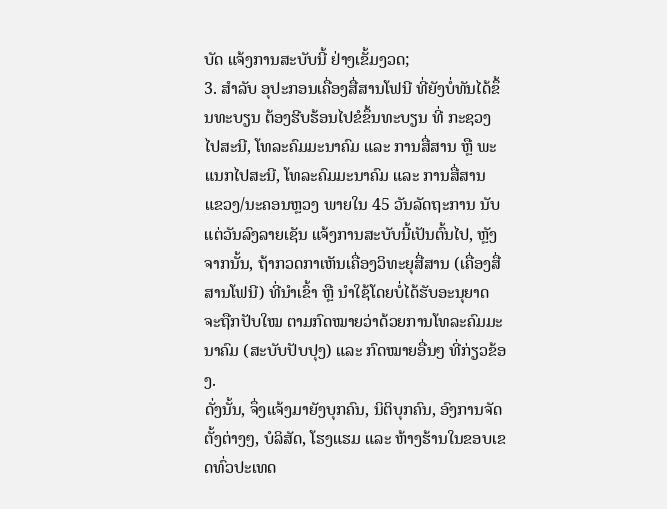ບັດ ແຈ້ງການສະບັບນີ້ ຢ່າງເຂັ້ມງວດ;
3. ສຳລັບ ອຸປະກອນເຄື່ອງສື່ສານໂຟນີ ທີ່ຍັງບໍ່ທັນໄດ້ຂຶ້ນທະບຽນ ຕ້ອງຮີບຮ້ອນໄປຂໍຂຶ້ນທະບຽນ ທີ່ ກະຊວງໄປສະນີ, ໂທລະຄົມມະນາຄົມ ແລະ ການສື່ສານ ຫຼື ພະແນກໄປສະນີ, ໂທລະຄົມມະນາຄົມ ແລະ ການສື່ສານ ແຂວງ/ນະຄອນຫຼວງ ພາຍໃນ 45 ວັນລັດຖະການ ນັບແຕ່ວັນລົງລາຍເຊັນ ແຈ້ງການສະບັບນີ້ເປັນຕົ້ນໄປ, ຫຼັງຈາກນັ້ນ, ຖ້າກວດກາເຫັນເຄື່ອງວິທະຍຸສື່ສານ (ເຄື່ອງສື່ສານໂຟນີ) ທີ່ນຳເຂົ້າ ຫຼື ນໍາໃຊ້ໂດຍບໍ່ໄດ້ຮັບອະນຸຍາດ ຈະຖືກປັບໃໝ ຕາມກົດໝາຍວ່າດ້ວຍການໂທລະຄົມມະນາຄົມ (ສະບັບປັບປຸງ) ແລະ ກົດໝາຍອື່ນໆ ທີ່ກ່ຽວຂ້ອງ.
ດັ່ງນັ້ນ, ຈຶ່ງແຈ້ງມາຍັງບຸກຄົນ, ນິຕິບຸກຄົນ, ອົງການຈັດຕັ້ງຕ່າງໆ, ບໍລິສັດ, ໂຮງແຮມ ແລະ ຫ້າງຮ້ານໃນຂອບເຂດທົ່ວປະເທດ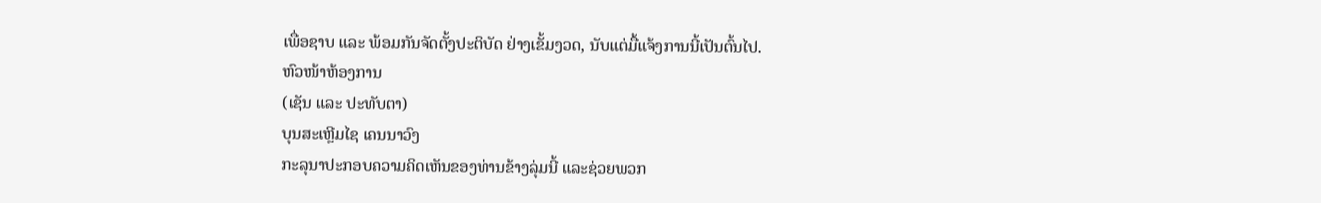ເພື່ອຊາບ ແລະ ພ້ອມກັນຈັດຕັ້ງປະຕິບັດ ຢ່າງເຂັ້ມງວດ, ນັບແຕ່ມື້ແຈ້ງການນີ້ເປັນຕົ້ນໄປ.
ຫົວໜ້າຫ້ອງການ
(ເຊັນ ແລະ ປະທັບຕາ)
ບຸນສະເຫຼີມໄຊ ເຄນນາວົງ
ກະລຸນາປະກອບຄວາມຄິດເຫັນຂອງທ່ານຂ້າງລຸ່ມນີ້ ແລະຊ່ວຍພວກ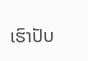ເຮົາປັບ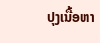ປຸງເນື້ອຫາ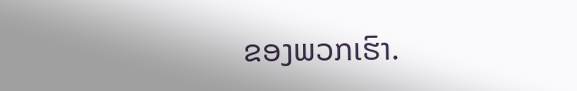ຂອງພວກເຮົາ.